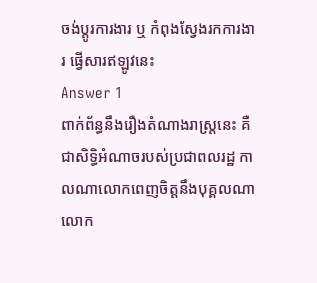ចង់ប្តូរការងារ ឬ កំពុងស្វែងរកការងារ ផ្វើសារឥឡូវនេះ
Answer 1
ពាក់ព័ន្ធនឹងរឿងតំណាងរាស្ត្រនេះ គឺជាសិទ្ធិអំណាចរបស់ប្រជាពលរដ្ឋ កាលណាលោកពេញចិត្តនឹងបុគ្គលណា លោក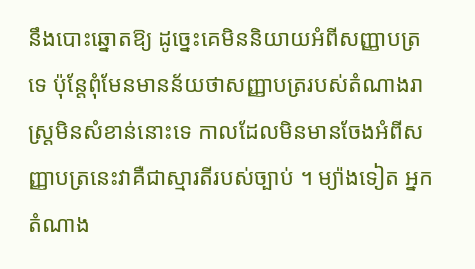នឹងបោះឆ្នោតឱ្យ ដូច្នេះគេមិននិយាយអំពីសញ្ញាបត្រទេ ប៉ុន្តែពុំមែនមានន័យថាសញ្ញាបត្ររបស់តំណាងរាស្រ្តមិនសំខាន់នោះទេ កាលដែលមិនមានចែងអំពីសញ្ញាបត្រនេះវាគឺជាស្មារតីរបស់ច្បាប់ ។ ម្យ៉ាងទៀត អ្នកតំណាង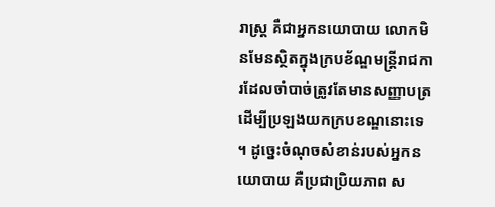រាស្ត្រ គឺជាអ្នកនយោបាយ លោកមិនមែនស្ថិតក្នុងក្របខ័ណ្ឌមន្ត្រីរាជការដែលចាំបាច់ត្រូវតែមានសញ្ញាបត្រ ដើម្បីប្រឡងយកក្របខណ្ឌនោះទេ ។ ដូច្នេះចំណុចសំខាន់របស់អ្នកនយោបាយ គឺប្រជាប្រិយភាព ស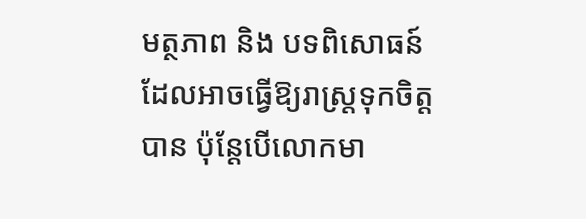មត្ថភាព និង បទពិសោធន៍ដែលអាចធ្វើឱ្យរាស្ត្រទុកចិត្តបាន ប៉ុន្តែបើលោកមា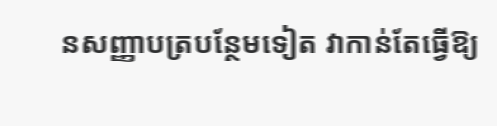នសញ្ញាបត្របន្ថែមទៀត វាកាន់តែធ្វើឱ្យ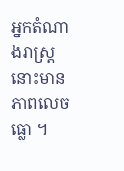អ្នកតំណាងរាស្ត្រនោះមានភាពលេចធ្លោ ។